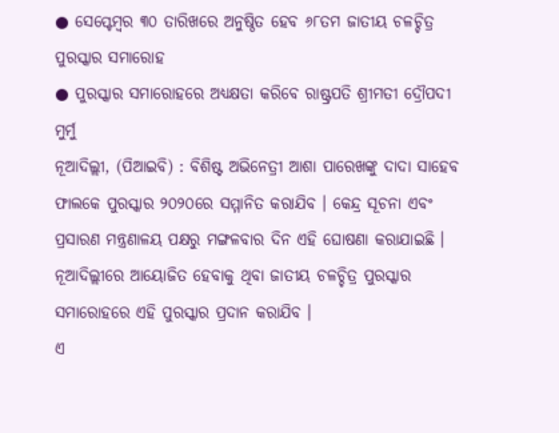● ସେପ୍ଟେମ୍ବର ୩୦ ତାରିଖରେ ଅନୁଷ୍ଠିତ ହେବ ୬୮ତମ ଜାତୀୟ ଚଳଚ୍ଚିତ୍ର ପୁରସ୍କାର ସମାରୋହ
● ପୁରସ୍କାର ସମାରୋହରେ ଅଧ୍ୟକ୍ଷତା କରିବେ ରାଷ୍ଟ୍ରପତି ଶ୍ରୀମତୀ ଦ୍ରୌପଦୀ ମୁର୍ମୁ
ନୂଆଦିଲ୍ଲୀ, (ପିଆଇବି) : ବିଶିଷ୍ଟ ଅଭିନେତ୍ରୀ ଆଶା ପାରେଖଙ୍କୁ ଦାଦା ସାହେବ ଫାଲକେ ପୁରସ୍କାର ୨୦୨୦ରେ ସମ୍ମାନିତ କରାଯିବ । କେନ୍ଦ୍ର ସୂଚନା ଏବଂ ପ୍ରସାରଣ ମନ୍ତ୍ରଣାଳୟ ପକ୍ଷରୁ ମଙ୍ଗଳବାର ଦିନ ଏହି ଘୋଷଣା କରାଯାଇଛି । ନୂଆଦିଲ୍ଲୀରେ ଆୟୋଜିତ ହେବାକୁ ଥିବା ଜାତୀୟ ଚଳଚ୍ଚିତ୍ର ପୁରସ୍କାର ସମାରୋହରେ ଏହି ପୁରସ୍କାର ପ୍ରଦାନ କରାଯିବ ।
ଏ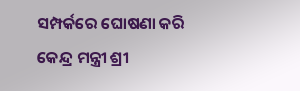ସମ୍ପର୍କରେ ଘୋଷଣା କରି କେନ୍ଦ୍ର ମନ୍ତ୍ରୀ ଶ୍ରୀ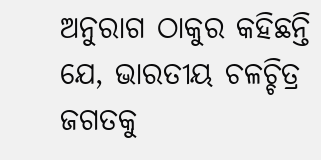ଅନୁରାଗ ଠାକୁର କହିଛନ୍ତି ଯେ, ଭାରତୀୟ ଚଳଚ୍ଚିତ୍ର ଜଗତକୁ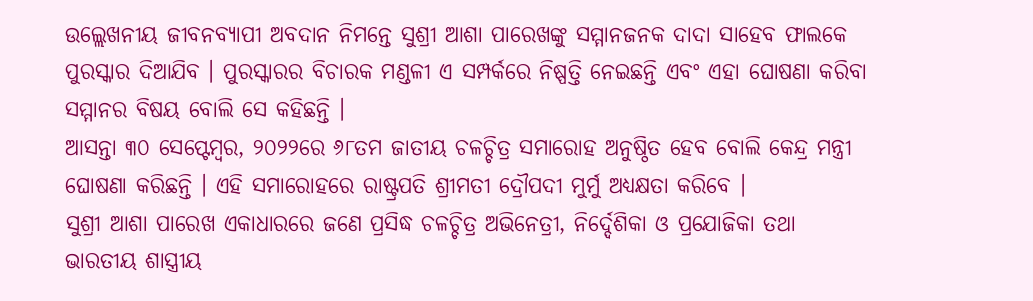ଉଲ୍ଲେଖନୀୟ ଜୀବନବ୍ୟାପୀ ଅବଦାନ ନିମନ୍ତେ ସୁଶ୍ରୀ ଆଶା ପାରେଖଙ୍କୁ ସମ୍ମାନଜନକ ଦାଦା ସାହେବ ଫାଲକେ ପୁରସ୍କାର ଦିଆଯିବ । ପୁରସ୍କାରର ବିଚାରକ ମଣ୍ଡଳୀ ଏ ସମ୍ପର୍କରେ ନିଷ୍ପତ୍ତି ନେଇଛନ୍ତି ଏବଂ ଏହା ଘୋଷଣା କରିବା ସମ୍ମାନର ବିଷୟ ବୋଲି ସେ କହିଛନ୍ତି ।
ଆସନ୍ତା ୩୦ ସେପ୍ଟେମ୍ବର, ୨୦୨୨ରେ ୬୮ତମ ଜାତୀୟ ଚଳଚ୍ଚିତ୍ର ସମାରୋହ ଅନୁଷ୍ଠିତ ହେବ ବୋଲି କେନ୍ଦ୍ର ମନ୍ତ୍ରୀ ଘୋଷଣା କରିଛନ୍ତି । ଏହି ସମାରୋହରେ ରାଷ୍ଟ୍ରପତି ଶ୍ରୀମତୀ ଦ୍ରୌପଦୀ ମୁର୍ମୁ ଅଧ୍ୟକ୍ଷତା କରିବେ ।
ସୁଶ୍ରୀ ଆଶା ପାରେଖ ଏକାଧାରରେ ଜଣେ ପ୍ରସିଦ୍ଧ ଚଳଚ୍ଚିତ୍ର ଅଭିନେତ୍ରୀ, ନିର୍ଦ୍ଦେଶିକା ଓ ପ୍ରଯୋଜିକା ତଥା ଭାରତୀୟ ଶାସ୍ତ୍ରୀୟ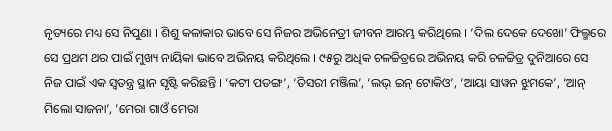ନୃତ୍ୟରେ ମଧ୍ୟ ସେ ନିପୁଣା । ଶିଶୁ କଳାକାର ଭାବେ ସେ ନିଜର ଅଭିନେତ୍ରୀ ଜୀବନ ଆରମ୍ଭ କରିଥିଲେ । ‘ଦିଲ ଦେକେ ଦେଖୋ’ ଫିଲ୍ମରେ ସେ ପ୍ରଥମ ଥର ପାଇଁ ମୁଖ୍ୟ ନାୟିକା ଭାବେ ଅଭିନୟ କରିଥିଲେ । ୯୫ରୁ ଅଧିକ ଚଳଚ୍ଚିତ୍ରରେ ଅଭିନୟ କରି ଚଳଚ୍ଚିତ୍ର ଦୁନିଆରେ ସେ ନିଜ ପାଇଁ ଏକ ସ୍ୱତନ୍ତ୍ର ସ୍ଥାନ ସୃଷ୍ଟି କରିଛନ୍ତି । ‘କଟୀ ପତଙ୍ଗ’, ‘ତିସରୀ ମଞ୍ଜିଲ’, ‘ଲଭ୍ ଇନ୍ ଟୋକିଓ’, ‘ଆୟା ସାୱନ ଝୁମକେ’, ‘ଆନ୍ ମିଲୋ ସାଜନା’, ‘ମେରା ଗାଓଁ ମେରା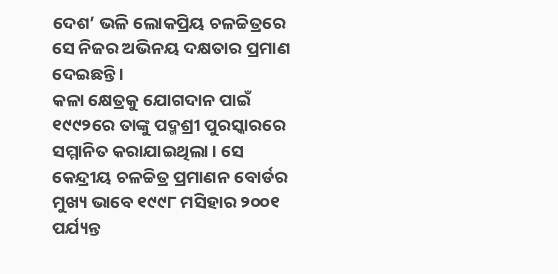ଦେଶ’ ଭଳି ଲୋକପ୍ରିୟ ଚଳଚ୍ଚିତ୍ରରେ ସେ ନିଜର ଅଭିନୟ ଦକ୍ଷତାର ପ୍ରମାଣ ଦେଇଛନ୍ତି ।
କଳା କ୍ଷେତ୍ରକୁ ଯୋଗଦାନ ପାଇଁ ୧୯୯୨ରେ ତାଙ୍କୁ ପଦ୍ମଶ୍ରୀ ପୁରସ୍କାରରେ ସମ୍ମାନିତ କରାଯାଇଥିଲା । ସେ କେନ୍ଦ୍ରୀୟ ଚଳଚ୍ଚିତ୍ର ପ୍ରମାଣନ ବୋର୍ଡର ମୁଖ୍ୟ ଭାବେ ୧୯୯୮ ମସିହାର ୨୦୦୧ ପର୍ଯ୍ୟନ୍ତ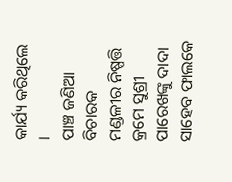କାର୍ଯ୍ୟ କରିଥିଲେ ।
ପାଞ୍ଚ ଜଣିଆ ବିଚାରକ ମଣ୍ଡଳୀର ନିଷ୍ପତ୍ତି କ୍ରମେ ସୁଶ୍ରୀ ପାରେଖଙ୍କୁ ଦାଦା ସାହେବ ଫାଲକେ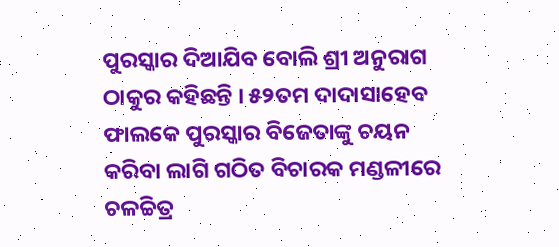ପୁରସ୍କାର ଦିଆଯିବ ବୋଲି ଶ୍ରୀ ଅନୁରାଗ ଠାକୁର କହିଛନ୍ତି । ୫୨ତମ ଦାଦାସାହେବ ଫାଲକେ ପୁରସ୍କାର ବିଜେତାଙ୍କୁ ଚୟନ କରିବା ଲାଗି ଗଠିତ ବିଚାରକ ମଣ୍ଡଳୀରେ ଚଳଚ୍ଚିତ୍ର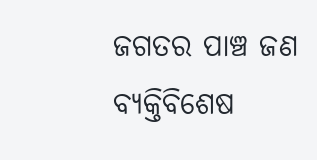ଜଗତର ପାଞ୍ଚ ଜଣ ବ୍ୟକ୍ତିବିଶେଷ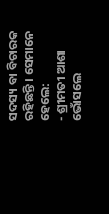ସଦସ୍ୟ ବା ବିଚାରକ ରହିଛନ୍ତି । ସେମାନେ ହେଲେ:
- ଶ୍ରୀମତୀ ଆଶା ଭୋଁସଲେ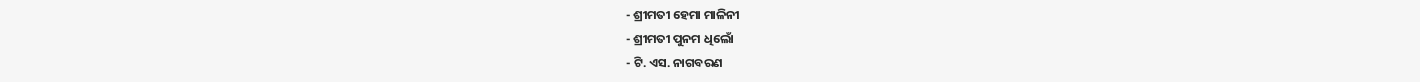- ଶ୍ରୀମତୀ ହେମା ମାଳିନୀ
- ଶ୍ରୀମତୀ ପୁନମ ଧିଲୋଁ
- ଟି. ଏସ. ନାଗବରଣ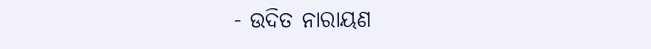- ଉଦିତ ନାରାୟଣ